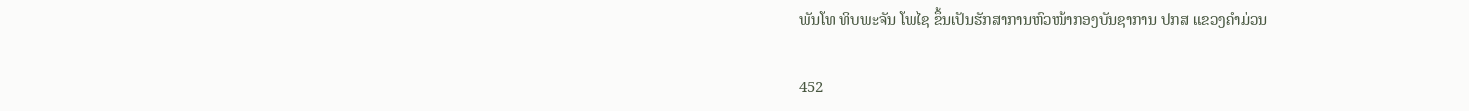ພັນໂທ ທິບພະຈັນ ໂພໄຊ ຂຶ້ນເປັນຮັກສາການຫົວໜ້າກອງບັນຊາການ ປກສ ແຂວງຄຳມ່ວນ

452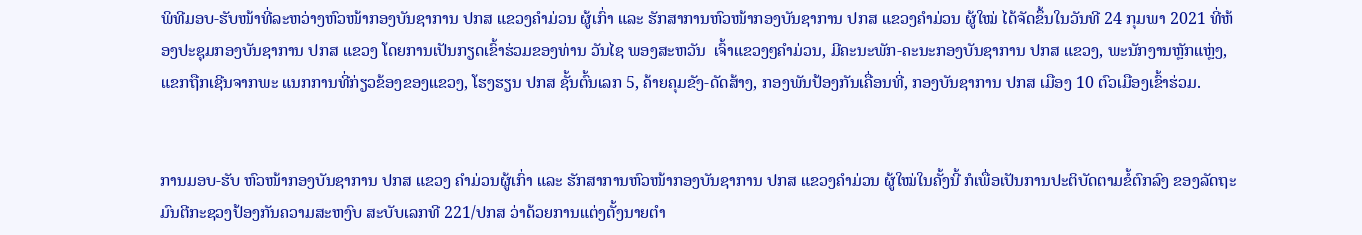ພິທີມອບ-ຮັບໜ້າທີ່ລະຫວ່າງຫົວໜ້າກອງບັນຊາການ ປກສ ແຂວງຄຳມ່ວນ ຜູ້ເກົ່າ ແລະ ຮັກສາການຫົວໜ້າກອງບັນຊາການ ປກສ ແຂວງຄຳມ່ວນ ຜູ້ໃໝ່ ໄດ້ຈັດຂຶ້ນໃນວັນທີ 24 ກຸມພາ 2021 ທີ່ຫ້ອງປະຊຸມກອງບັນຊາການ ປກສ ແຂວງ ໂດຍການເປັນກຽດເຂົ້າຮ່ວມຂອງທ່ານ ວັນໄຊ ພອງສະຫວັນ  ເຈົ້າແຂວງໆຄຳມ່ວນ, ມີຄະນະພັກ-ຄະນະກອງບັນຊາການ ປກສ ແຂວງ, ພະນັກງານຫຼັກແຫຼ່ງ, ແຂກຖືກເຊີນຈາກພະ ແນກການທີ່ກ່ຽວຂ້ອງຂອງແຂວງ, ໂຮງຮຽນ ປກສ ຊັ້ນຕົ້ນເລກ 5, ຄ້າຍຄຸມຂັງ-ດັດສ້າງ, ກອງພັນປ້ອງກັນເຄື່ອນທີ່, ກອງບັນຊາການ ປກສ ເມືອງ 10 ຕົວເມືອງເຂົ້າຮ່ວມ.


ການມອບ-ຮັບ ຫົວໜ້າກອງບັນຊາການ ປກສ ແຂວງ ຄໍາມ່ວນຜູ້ເກົ່າ ແລະ ຮັກສາການຫົວໜ້າກອງບັນຊາການ ປກສ ແຂວງຄຳມ່ວນ ຜູ້ໃໝ່ໃນຄັ້ງນີ້ ກໍເພື່ອເປັນການປະຕິບັດຕາມຂໍ້ຕົກລົງ ຂອງລັດຖະມົນຕີກະຊວງປ້ອງກັນຄວາມສະຫງົບ ສະບັບເລກທີ 221/ປກສ ວ່າດ້ວຍການແຕ່ງຕັ້ງນາຍຕໍາ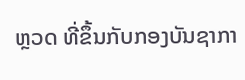ຫຼວດ ທີ່ຂຶ້ນກັບກອງບັນຊາກາ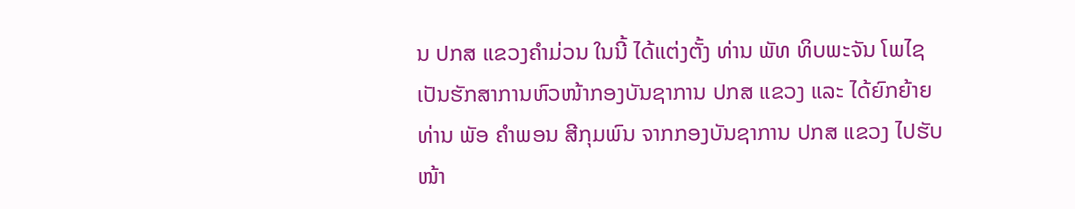ນ ປກສ ແຂວງຄໍາມ່ວນ ໃນນີ້ ໄດ້ແຕ່ງຕັ້ງ ທ່ານ ພັທ ທິບພະຈັນ ໂພໄຊ ເປັນຮັກສາການຫົວໜ້າກອງບັນຊາການ ປກສ ແຂວງ ແລະ ໄດ້ຍົກຍ້າຍ ທ່ານ ພັອ ຄໍາພອນ ສີກຸມພົນ ຈາກກອງບັນຊາການ ປກສ ແຂວງ ໄປຮັບໜ້າ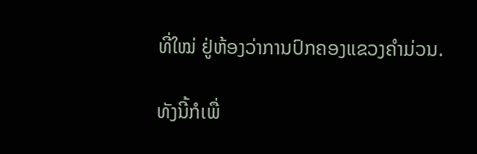ທີ່ໃໝ່ ຢູ່ຫ້ອງວ່າການປົກຄອງແຂວງຄໍາມ່ວນ.

ທັງນີ້ກໍເພື່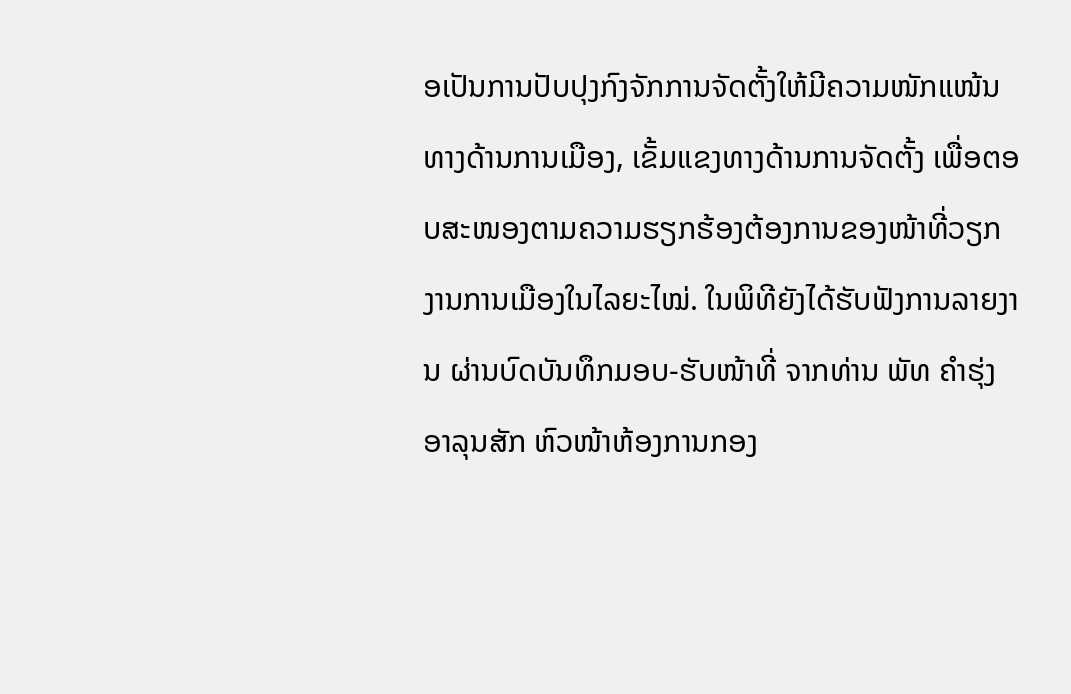ອເປັນການປັບປຸງກົງຈັກການຈັດຕັ້ງໃຫ້ມີຄວາມໜັກແໜ້ນທາງດ້ານການເມືອງ, ເຂັ້ມແຂງທາງດ້ານການຈັດຕັ້ງ ເພື່ອຕອບສະໜອງຕາມຄວາມຮຽກຮ້ອງຕ້ອງການຂອງໜ້າທີ່ວຽກງານການເມືອງໃນໄລຍະໄໝ່. ໃນພິທີຍັງໄດ້ຮັບຟັງການລາຍງານ ຜ່ານບົດບັນທຶກມອບ-ຮັບໜ້າທີ່ ຈາກທ່ານ ພັທ ຄຳຮຸ່ງ ອາລຸນສັກ ຫົວໜ້າຫ້ອງການກອງ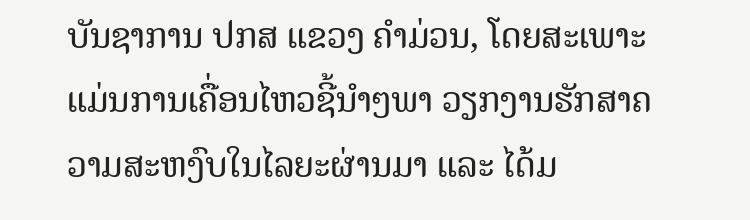ບັນຊາການ ປກສ ແຂວງ ຄຳມ່ວນ, ໂດຍສະເພາະແມ່ນການເຄື່ອນໄຫວຊີ້ນຳໆພາ ວຽກງານຮັກສາຄວາມສະຫງົບໃນໄລຍະຜ່ານມາ ແລະ ໄດ້ມ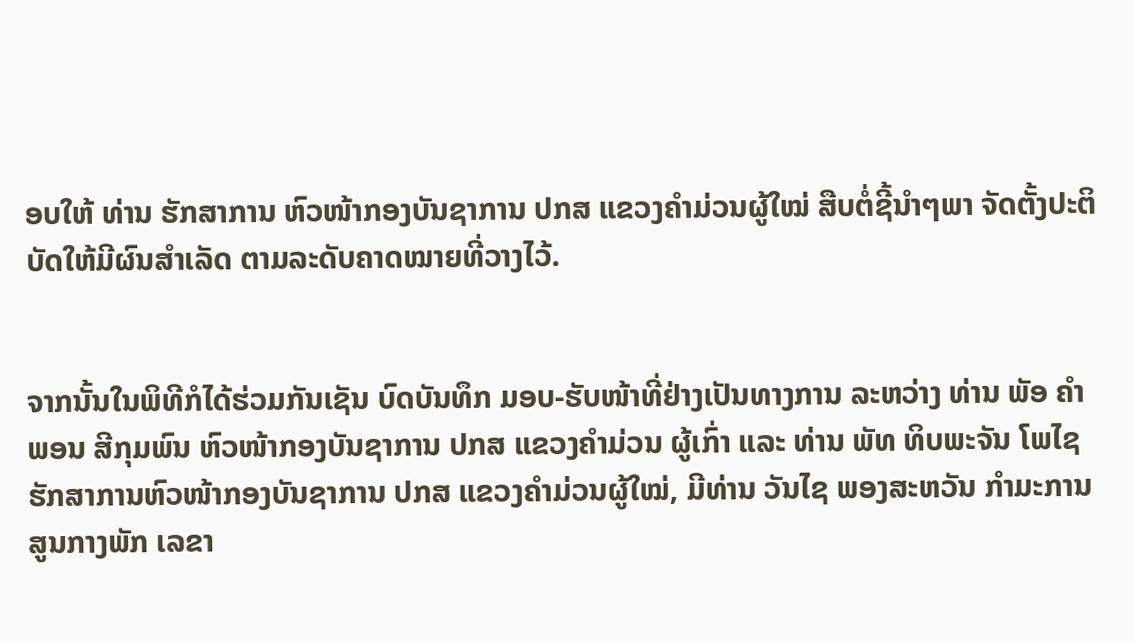ອບໃຫ້ ທ່ານ ຮັກສາການ ຫົວໜ້າກອງບັນຊາການ ປກສ ແຂວງຄຳມ່ວນຜູ້ໃໝ່ ສືບຕໍ່ຊີ້ນຳໆພາ ຈັດຕັ້ງປະຕິບັດໃຫ້ມີຜົນສຳເລັດ ຕາມລະດັບຄາດໝາຍທີ່ວາງໄວ້.


ຈາກນັ້ນໃນພິທີກໍໄດ້ຮ່ວມກັນເຊັນ ບົດບັນທຶກ ມອບ-ຮັບໜ້າທີ່ຢ່າງເປັນທາງການ ລະຫວ່າງ ທ່ານ ພັອ ຄໍາພອນ ສີກຸມພົນ ຫົວໜ້າກອງບັນຊາການ ປກສ ແຂວງຄຳມ່ວນ ຜູ້ເກົ່າ ແລະ ທ່ານ ພັທ ທິບພະຈັນ ໂພໄຊ ຮັກສາການຫົວໜ້າກອງບັນຊາການ ປກສ ແຂວງຄຳມ່ວນຜູ້ໃໝ່, ມີທ່ານ ວັນໄຊ ພອງສະຫວັນ ກຳມະການສູນກາງພັກ ເລຂາ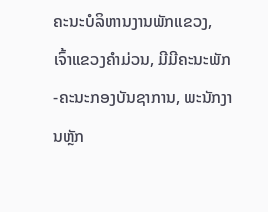ຄະນະບໍລິຫານງານພັກແຂວງ, ເຈົ້າແຂວງຄຳມ່ວນ, ມີມີຄະນະພັກ-ຄະນະກອງບັນຊາການ, ພະນັກງານຫຼັກ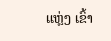ແຫຼ່ງ ເຂົ້າ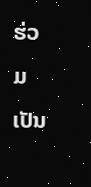ຮ່ວມເປັນ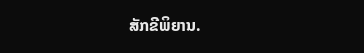ສັກຂີພິຍານ.